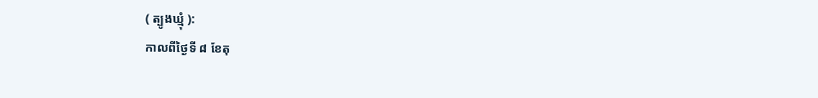( ត្បូងឃ្មុំ ):
កាលពីថ្ងៃទី ៨ ខែតុ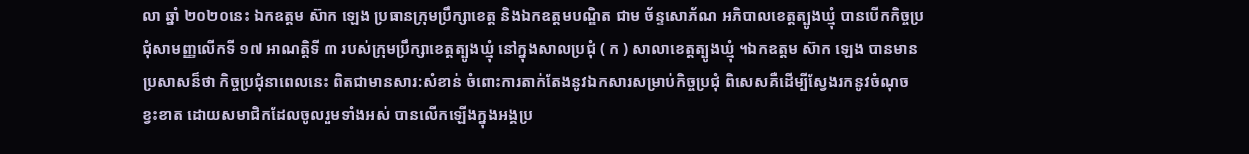លា ឆ្នាំ ២០២០នេះ ឯកឧត្តម ស៊ាក ឡេង ប្រធានក្រុមប្រឹក្សាខេត្ត និងឯកឧត្តមបណ្ឌិត ជាម ច័ន្ទសោភ័ណ អភិបាលខេត្តត្បូងឃ្មុំ បានបើកកិច្ចប្រជុំសាមញ្ញលើកទី ១៧ អាណត្តិទី ៣ របស់ក្រុមប្រឹក្សាខេត្តត្បូងឃ្មុំ នៅក្នុងសាលប្រជុំ ( ក ) សាលាខេត្តត្បូងឃ្មុំ ។ឯកឧត្តម ស៊ាក ឡេង បានមានប្រសាសន៏ថា កិច្ចប្រជុំនាពេលនេះ ពិតជាមានសារ:សំខាន់ ចំពោះការតាក់តែងនូវឯកសារសម្រាប់កិច្ចប្រជុំ ពិសេសគឺដើម្បីស្វែងរកនូវចំណុចខ្វះខាត ដោយសមាជិកដែលចូលរួមទាំងអស់ បានលើកឡើងក្នុងអង្គប្រ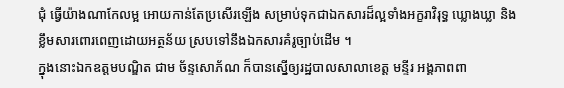ជុំ ធ្វើយ៉ាងណាកែលម្អ អោយកាន់តែប្រសើរឡើង សម្រាប់ទុកជាឯកសារដ៏ល្អទាំងអក្ខរាវិរុទ្ធ ឃ្លោងឃ្លា និងខ្លឹមសារពោរពេញដោយអត្ថន័យ ស្របទៅនឹងឯកសារគំរូច្បាប់ដើម ។
ក្នុងនោះឯកឧត្តមបណ្ឌិត ជាម ច័ន្ទសោភ័ណ ក៏បានស្នើឲ្យរដ្ឋបាលសាលាខេត្ត មន្ទីរ អង្គភាពពា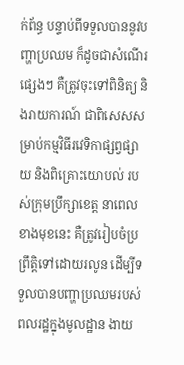ក់ព័ន្ធ បន្ទាប់ពីទទួលបាននូវបញ្ហាប្រឈម ក៏ដូចជាសំណើរផ្សេងៗ គឺត្រូវចុះទៅពិនិត្យ និងរាយការណ៍ ជាពិសេសសម្រាប់កម្មវិធីរវេទិកាផ្សព្វផ្សាយ និងពិគ្រោះយោបល់ របស់ក្រុមប្រឹក្សាខេត្ត នាពេលខាងមុខនេះ គឺត្រូវរៀបចំប្រព្រឹត្តិទៅដោយរលូន ដើម្បីទទួលបានបញ្ហាប្រឈមរបស់ពលរដ្ឋក្នុងមូលដ្ឋាន ងាយ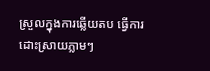ស្រួលក្នុងការឆ្លើយតប ធ្វើការដោះស្រាយភ្លាមៗ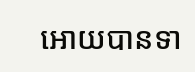អោយបានទា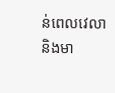ន់ពេលវេលា និងមា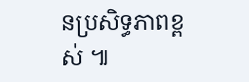នប្រសិទ្ធភាពខ្ពស់ ៕